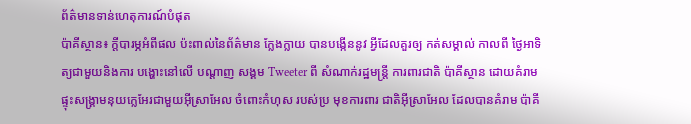ព័ត៌មានទាន់ហេតុការណ៍បំផុត
ប៉ាគីស្ថាន៖ ក្តីបារម្ភអំពីផល ប៉ះពាល់នៃព័ត៌មាន ក្លែងក្លាយ បានបង្កើននូវ អ្វីដែលគួរឲ្យ កត់សម្គាល់ កាលពី ថ្ងៃអាទិត្យជាមួយនិងការ បង្ហោះនៅលើ បណ្តាញ សង្គម Tweeter ពី សំណាក់រដ្ឋមន្ត្រី ការពារជាតិ ប៉ាគីស្ថាន ដោយគំរាម ផ្ទុះសង្គ្រាមនុយក្លេអែរជាមួយអ៊ីស្រាអែល ចំពោះកំហុស របស់ប្រ មុខការពារ ជាតិអ៊ីស្រាអែល ដែលបានគំរាម ប៉ាគី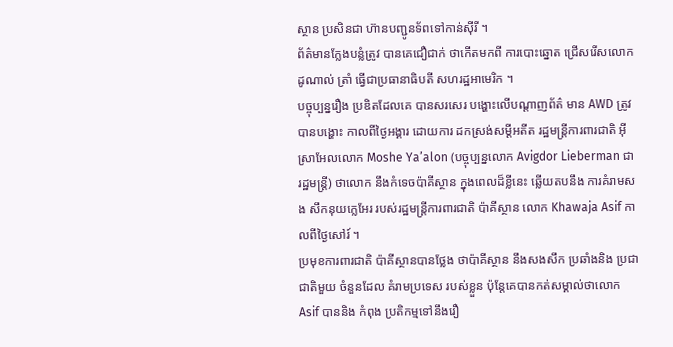ស្ថាន ប្រសិនជា ហ៊ានបញ្ជូនទ័ពទៅកាន់ស៊ីរី ។
ព័ត៌មានក្លែងបន្លំត្រូវ បានគេជឿជាក់ ថាកើតមកពី ការបោះឆ្នោត ជ្រើសរើសលោក ដូណាល់ ត្រាំ ធ្វើជាប្រធានាធិបតី សហរដ្ឋអាមេរិក ។
បច្ចុប្បន្នរឿង ប្រឌិតដែលគេ បានសរសេរ បង្ហោះលើបណ្តាញព័ត៌ មាន AWD ត្រូវបានបង្ហោះ កាលពីថ្ងៃអង្គារ ដោយការ ដកស្រង់សម្តីអតីត រដ្ឋមន្ត្រីការពារជាតិ អ៊ីស្រាអែលលោក Moshe Ya’alon (បច្ចុប្បន្នលោក Avigdor Lieberman ជារដ្ឋមន្ត្រី) ថាលោក នឹងកំទេចប៉ាគីស្ថាន ក្នុងពេលដ៏ខ្លីនេះ ឆ្លើយតបនឹង ការគំរាមសង សឹកនុយក្លេអែរ របស់រដ្ឋមន្ត្រីការពារជាតិ ប៉ាគីស្ថាន លោក Khawaja Asif កាលពីថ្ងៃសៅរ៍ ។
ប្រមុខការពារជាតិ ប៉ាគីស្ថានបានថ្លែង ថាប៉ាគីស្ថាន នឹងសងសឹក ប្រឆាំងនិង ប្រជាជាតិមួយ ចំនួនដែល គំរាមប្រទេស របស់ខ្លួន ប៉ុន្តែគេបានកត់សម្គាល់ថាលោក Asif បាននិង កំពុង ប្រតិកម្មទៅនឹងរឿ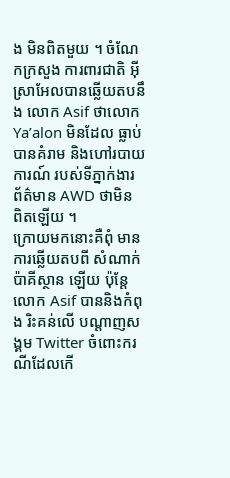ង មិនពិតមួយ ។ ចំណែកក្រសួង ការពារជាតិ អ៊ីស្រាអែលបានឆ្លើយតបនឹង លោក Asif ថាលោក Ya’alon មិនដែល ធ្លាប់បានគំរាម និងហៅរបាយការណ៍ របស់ទីភ្នាក់ងារ ព័ត៌មាន AWD ថាមិន ពិតឡើយ ។
ក្រោយមកនោះគឺពុំ មានការឆ្លើយតបពី សំណាក់ប៉ាគីស្ថាន ឡើយ ប៉ុន្តែលោក Asif បាននិងកំពុង រិះគន់លើ បណ្តាញសង្គម Twitter ចំពោះករណីដែលកើ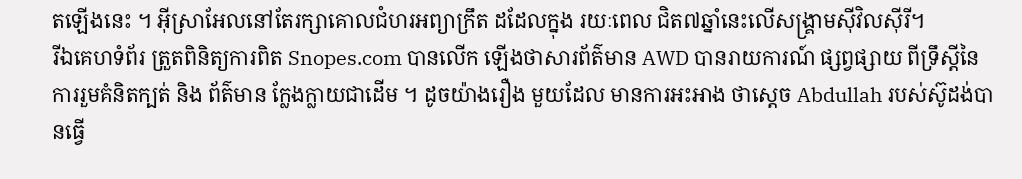តឡើងនេះ ។ អ៊ីស្រាអែលនៅតែរក្សាគោលជំហរអព្យាក្រឹត ដដែលក្នុង រយៈពេល ជិត៧ឆ្នាំនេះលើសង្គ្រាមស៊ីវិលស៊ីរី។
រីឯគេហទំព័រ ត្រួតពិនិត្យការពិត Snopes.com បានលើក ឡើងថាសារព័ត៌មាន AWD បានរាយការណ៍ ផ្សព្វផ្សាយ ពីទ្រឹស្តីនៃការរួមគំនិតក្បត់ និង ព័ត៌មាន ក្លែងក្លាយជាដើម ។ ដូចយ៉ាងរឿង មួយដែល មានការអះអាង ថាស្តេច Abdullah របស់ស៊ូដង់បានធ្វើ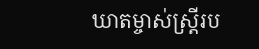ឃាតម្ចាស់ស្ត្រីរប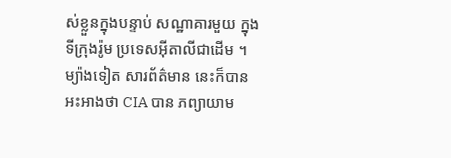ស់ខ្លួនក្នុងបន្ទាប់ សណ្ឋាគារមួយ ក្នុងទីក្រុងរ៉ូម ប្រទេសអ៊ីតាលីជាដើម ។ ម្យ៉ាងទៀត សារព័ត៌មាន នេះក៏បាន អះអាងថា CIA បាន ភព្យាយាម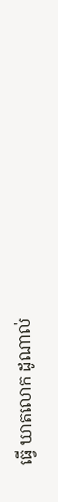ធ្វើ ឃាតលោក ដូណាល់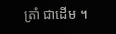ត្រាំ ជាដើម ។